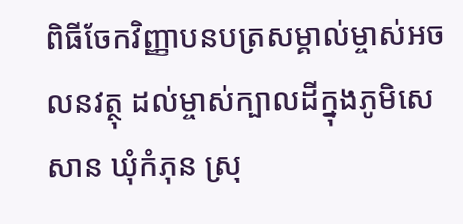ពិធីចែកវិញ្ញាបនបត្រសម្គាល់ម្ចាស់អចលនវត្ថុ ដល់ម្ចាស់ក្បាលដីក្នុងភូមិសេសាន ឃុំកំភុន ស្រុ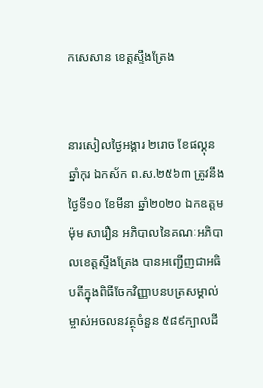កសេសាន ខេត្តស្ទឹងត្រែង


នារសៀលថ្ងៃអង្គារ ២រោច ខែផល្គុន ឆ្នាំកុរ ឯកស័ក ព.ស.២៥៦៣ ត្រូវនឹងថ្ងៃទី១០ ខែមីនា ឆ្នាំ២០២០ ឯកឧត្តម ម៉ុម សារឿន អភិបាលនៃគណៈអភិបាលខេត្តស្ទឹងត្រែង បានអញ្ជើញជាអធិបតីក្នុងពិធីចែកវិញ្ញាបនបត្រសម្គាល់ម្ចាស់អចលនវត្ថុចំនួន ៥៨៩ក្បាលដី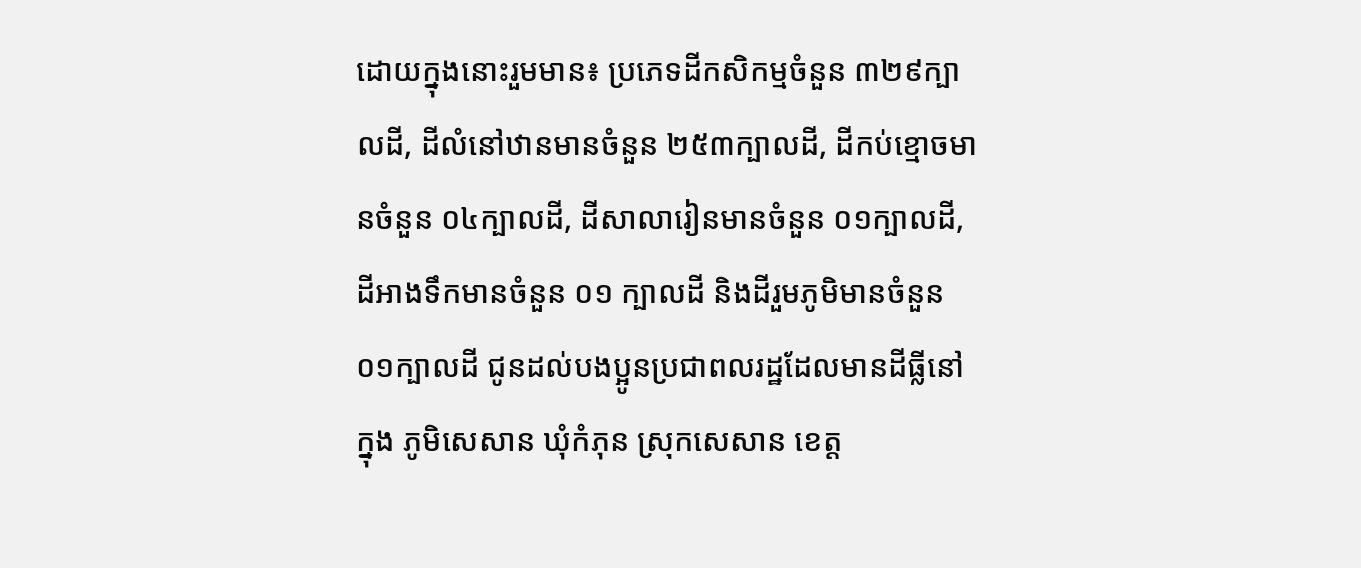ដោយក្នុងនោះរួមមាន៖ ប្រភេទដីកសិកម្មចំនួន ៣២៩ក្បាលដី, ដីលំនៅឋានមានចំនួន ២៥៣ក្បាលដី, ដីកប់ខ្មោចមានចំនួន ០៤ក្បាលដី, ដីសាលារៀនមានចំនួន ០១ក្បាលដី, ដីអាងទឹកមានចំនួន ០១ ក្បាលដី និងដីរួមភូមិមានចំនួន ០១ក្បាលដី ជូនដល់បងប្អូនប្រជាពលរដ្ឋដែលមានដីធ្លីនៅក្នុង ភូមិសេសាន ឃុំកំភុន ស្រុកសេសាន ខេត្ត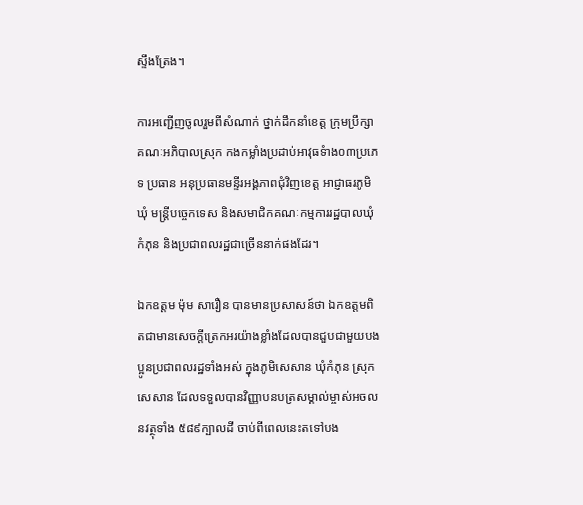ស្ទឹងត្រែង។

ការអញ្ជើញចូលរួមពីសំណាក់ ថ្នាក់ដឹកនាំខេត្ត ក្រុមប្រឹក្សា គណៈអភិបាលស្រុក កងកម្លាំងប្រដាប់អាវុធទំាង០៣ប្រភេទ ប្រធាន អនុប្រធានមន្ទីរអង្គភាពជុំវិញខេត្ត អាជ្ញាធរភូមិ ឃុំ មន្ត្រីបច្ចេកទេស និងសមាជិកគណៈកម្មការរដ្ឋបាលឃុំកំភុន និងប្រជាពលរដ្ឋជាច្រើននាក់ផងដែរ។

ឯកឧត្តម ម៉ុម សារឿន បានមានប្រសាសន៍ថា ឯកឧត្តមពិតជាមានសេចក្តីត្រេកអរយ៉ាងខ្លាំងដែលបានជួបជាមួយបងប្អូនប្រជាពលរដ្ឋទាំងអស់ ក្នុងភូមិសេសាន ឃុំកំភុន ស្រុកសេសាន ដែលទទួលបានវិញ្ញាបនបត្រសម្គាល់ម្ចាស់អចលនវត្ថុទាំង ៥៨៩ក្បាលដី ចាប់ពីពេលនេះតទៅបង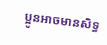ប្អូនអាចមានសិទ្ធ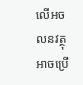លើអចលនវត្ថុ អាចប្រើ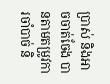ប្រាស់ និងអាចចាត់ចែង បានតាមតម្រូវការចាំបាច់ និ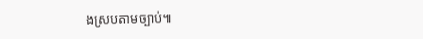ងស្របតាមច្បាប់៕